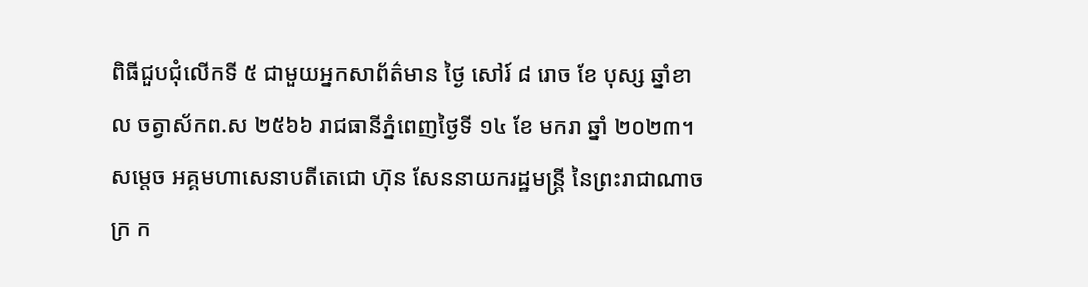ពិធីជួបជុំលើកទី ៥ ជាមួយអ្នកសាព័ត៌មាន ថ្ងៃ សៅរ៍ ៨ រោច ខែ បុស្ស ឆ្នាំខាល ចត្វាស័កព.ស ២៥៦៦ រាជធានីភ្នំពេញថ្ងៃទី ១៤ ខែ មករា ឆ្នាំ ២០២៣។
សម្ដេច អគ្គមហាសេនាបតីតេជោ ហ៊ុន សែននាយករដ្ឋមន្ត្រី នៃព្រះរាជាណាចក្រ ក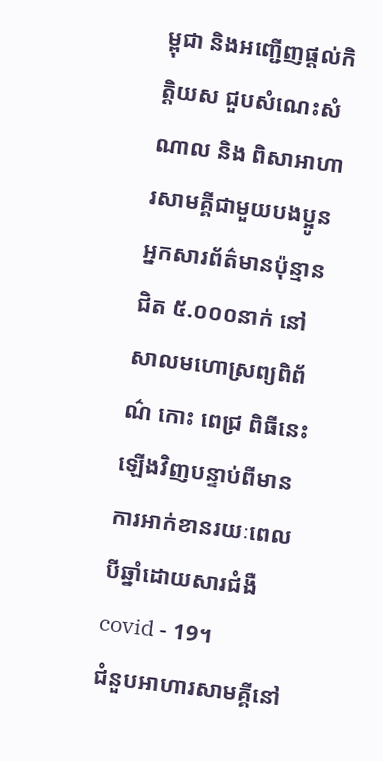ម្ពុជា និងអញ្ជើញផ្ដល់កិត្តិយស ជួបសំណេះសំណាល និង ពិសាអាហារសាមគ្គីជាមួយបងប្អូនអ្នកសារព័ត៌មានប៉ុន្មានជិត ៥.០០០នាក់ នៅសាលមហោស្រព្យពិព័ណ៌ កោះ ពេជ្រ ពិធីនេះឡើងវិញបន្ទាប់ពីមានការអាក់ខានរយៈពេលបីឆ្នាំដោយសារជំងឺ covid - 19។
ជំនួបអាហារសាមគ្គីនៅ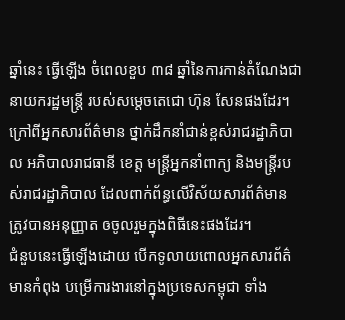ឆ្នាំនេះ ធ្វើឡើង ចំពេលខួប ៣៨ ឆ្នាំនៃការកាន់តំណែងជានាយករដ្ឋមន្ត្រី របស់សម្ដេចតេជោ ហ៊ុន សែនផងដែរ។
ក្រៅពីអ្នកសារព័ត៌មាន ថ្នាក់ដឹកនាំជាន់ខ្ពស់រាជរដ្ឋាភិបាល អភិបាលរាជធានី ខេត្ត មន្ត្រីអ្នកនាំពាក្យ និងមន្ត្រីរបស់រាជរដ្ឋាភិបាល ដែលពាក់ព័ន្ធលើវិស័យសារព័ត៌មាន ត្រូវបានអនុញ្ញាត ឲចូលរួមក្នុងពិធីនេះផងដែរ។
ជំនួបនេះធ្វើឡើងដោយ បើកទូលាយពោលអ្នកសារព័ត៌មានកំពុង បម្រើការងារនៅក្នុងប្រទេសកម្ពុជា ទាំង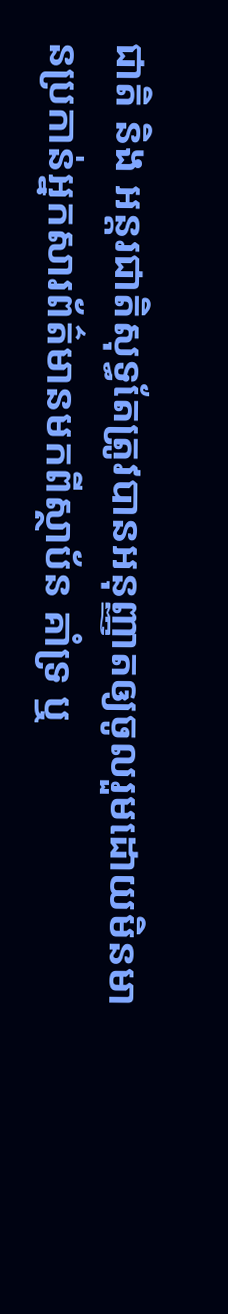ជាតិ និង អន្តរជាតិសុទ្ធតែត្រូវបានអនុញ្ញាតឲ្យចូលរួមដោយមិនមានប្រកាន់អ្នកសារព័ត៌មានមកពីស្ថាប័ន គាំទ្រ ឬ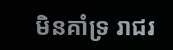មិនគាំទ្រ រាជរ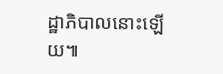ដ្ឋាភិបាលនោះឡើយ៕